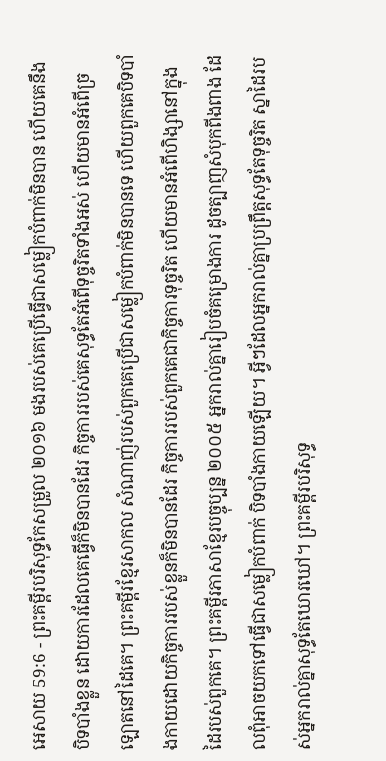អេសាយ 59:6 - ព្រះគម្ពីរបរិសុទ្ធកែសម្រួល ២០១៦ មងរបស់គេប្រើធ្វើជាសម្លៀកបំពាក់មិនបាន ហើយគេនឹងបិទបាំងខ្លួន ដោយការដែលគេធ្វើក៏មិនបានដែរ កិច្ចការរបស់គេសុទ្ធតែអំពើទុច្ចរិតទាំងអស់ ហើយមានអំពើច្រឡោតនៅដៃគេ។ ព្រះគម្ពីរខ្មែរសាកល សំណាញ់របស់ពួកគេប្រើជាសម្លៀកបំពាក់មិនបានទេ ហើយពួកគេបិទបាំងកាយដោយកិច្ចការរបស់ខ្លួនក៏មិនបានដែរ កិច្ចការរបស់ពួកគេជាកិច្ចការទុច្ចរិត ហើយមានអំពើហិង្សានៅក្នុងដៃរបស់ពួកគេ។ ព្រះគម្ពីរភាសាខ្មែរបច្ចុប្បន្ន ២០០៥ អ្នករាល់គ្នារៀបចំគម្រោងការ ដូចត្បាញសំបុកពីងពាង ដែលពុំអាចយកទៅធ្វើជាសម្លៀកបំពាក់ បិទបាំងកាយឡើយ។ អ្វីៗដែលអ្នករាល់គ្នាប្រព្រឹត្តសុទ្ធតែទុច្ចរិត ស្នាដៃរបស់អ្នករាល់គ្នាសុទ្ធតែឃោរឃៅ។ ព្រះគម្ពីរបរិសុទ្ធ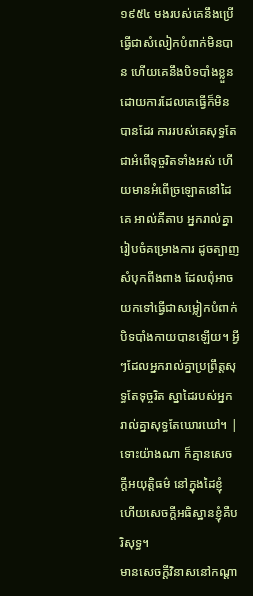១៩៥៤ មងរបស់គេនឹងប្រើធ្វើជាសំលៀកបំពាក់មិនបាន ហើយគេនឹងបិទបាំងខ្លួនដោយការដែលគេធ្វើក៏មិនបានដែរ ការរបស់គេសុទ្ធតែជាអំពើទុច្ចរិតទាំងអស់ ហើយមានអំពើច្រឡោតនៅដៃគេ អាល់គីតាប អ្នករាល់គ្នារៀបចំគម្រោងការ ដូចត្បាញសំបុកពីងពាង ដែលពុំអាចយកទៅធ្វើជាសម្លៀកបំពាក់ បិទបាំងកាយបានឡើយ។ អ្វីៗដែលអ្នករាល់គ្នាប្រព្រឹត្តសុទ្ធតែទុច្ចរិត ស្នាដៃរបស់អ្នករាល់គ្នាសុទ្ធតែឃោរឃៅ។ |
ទោះយ៉ាងណា ក៏គ្មានសេចក្ដីអយុត្តិធម៌ នៅក្នុងដៃខ្ញុំ ហើយសេចក្ដីអធិស្ឋានខ្ញុំគឺបរិសុទ្ធ។
មានសេចក្ដីវិនាសនៅកណ្ដា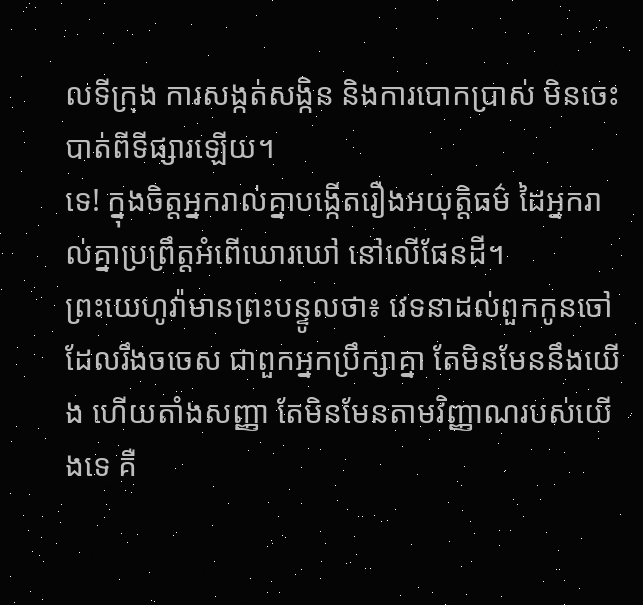លទីក្រុង ការសង្កត់សង្កិន និងការបោកប្រាស់ មិនចេះបាត់ពីទីផ្សារឡើយ។
ទេ! ក្នុងចិត្តអ្នករាល់គ្នាបង្កើតរឿងអយុត្តិធម៌ ដៃអ្នករាល់គ្នាប្រព្រឹត្តអំពើឃោរឃៅ នៅលើផែនដី។
ព្រះយេហូវ៉ាមានព្រះបន្ទូលថា៖ វេទនាដល់ពួកកូនចៅដែលរឹងចចេស ជាពួកអ្នកប្រឹក្សាគ្នា តែមិនមែននឹងយើង ហើយតាំងសញ្ញា តែមិនមែនតាមវិញ្ញាណរបស់យើងទេ គឺ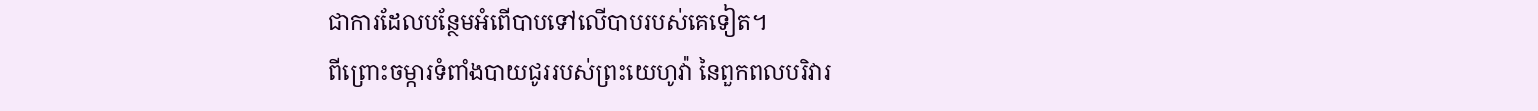ជាការដែលបន្ថែមអំពើបាបទៅលើបាបរបស់គេទៀត។
ពីព្រោះចម្ការទំពាំងបាយជូររបស់ព្រះយេហូវ៉ា នៃពួកពលបរិវារ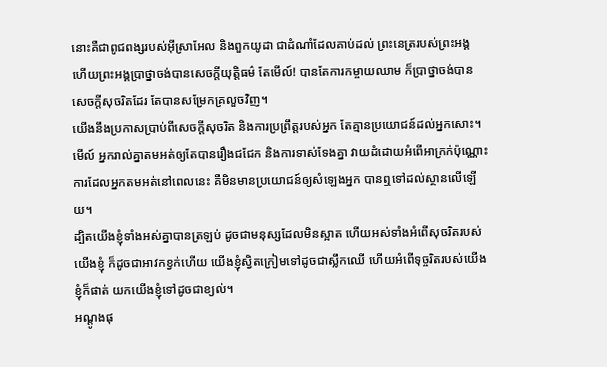នោះគឺជាពូជពង្សរបស់អ៊ីស្រាអែល និងពួកយូដា ជាដំណាំដែលគាប់ដល់ ព្រះនេត្ររបស់ព្រះអង្គ ហើយព្រះអង្គប្រាថ្នាចង់បានសេចក្ដីយុត្តិធម៌ តែមើល៍! បានតែការកម្ចាយឈាម ក៏ប្រាថ្នាចង់បានសេចក្ដីសុចរិតដែរ តែបានសម្រែកគ្រលួចវិញ។
យើងនឹងប្រកាសប្រាប់ពីសេចក្ដីសុចរិត និងការប្រព្រឹត្តរបស់អ្នក តែគ្មានប្រយោជន៍ដល់អ្នកសោះ។
មើល៍ អ្នករាល់គ្នាតមអត់ឲ្យតែបានរឿងជជែក និងការទាស់ទែងគ្នា វាយដំដោយអំពើអាក្រក់ប៉ុណ្ណោះ ការដែលអ្នកតមអត់នៅពេលនេះ គឺមិនមានប្រយោជន៍ឲ្យសំឡេងអ្នក បានឮទៅដល់ស្ថានលើឡើយ។
ដ្បិតយើងខ្ញុំទាំងអស់គ្នាបានត្រឡប់ ដូចជាមនុស្សដែលមិនស្អាត ហើយអស់ទាំងអំពើសុចរិតរបស់យើងខ្ញុំ ក៏ដូចជាអាវកខ្វក់ហើយ យើងខ្ញុំស្វិតក្រៀមទៅដូចជាស្លឹកឈើ ហើយអំពើទុច្ចរិតរបស់យើងខ្ញុំក៏ផាត់ យកយើងខ្ញុំទៅដូចជាខ្យល់។
អណ្តូងផុ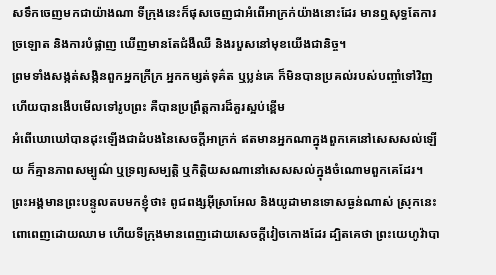សទឹកចេញមកជាយ៉ាងណា ទីក្រុងនេះក៏ផុសចេញជាអំពើអាក្រក់យ៉ាងនោះដែរ មានឮសុទ្ធតែការច្រឡោត និងការបំផ្លាញ ឃើញមានតែជំងឺឈឺ និងរបួសនៅមុខយើងជានិច្ច។
ព្រមទាំងសង្កត់សង្កិនពួកអ្នកក្រីក្រ អ្នកកម្សត់ទុគ៌ត ឬប្លន់គេ ក៏មិនបានប្រគល់របស់បញ្ចាំទៅវិញ ហើយបានងើបមើលទៅរូបព្រះ គឺបានប្រព្រឹត្តការដ៏គួរស្អប់ខ្ពើម
អំពើឃោឃៅបានដុះឡើងជាដំបងនៃសេចក្ដីអាក្រក់ ឥតមានអ្នកណាក្នុងពួកគេនៅសេសសល់ឡើយ ក៏គ្មានភាពសម្បូណ៌ ឬទ្រព្យសម្បត្តិ ឬកិត្តិយសណានៅសេសសល់ក្នុងចំណោមពួកគេដែរ។
ព្រះអង្គមានព្រះបន្ទូលតបមកខ្ញុំថា៖ ពូជពង្សអ៊ីស្រាអែល និងយូដាមានទោសធ្ងន់ណាស់ ស្រុកនេះពោពេញដោយឈាម ហើយទីក្រុងមានពេញដោយសេចក្ដីវៀចកោងដែរ ដ្បិតគេថា ព្រះយេហូវ៉ាបា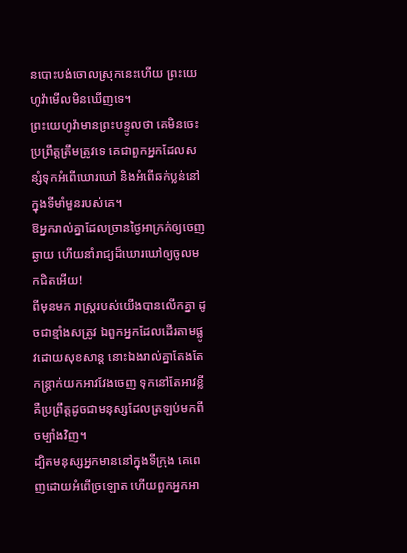នបោះបង់ចោលស្រុកនេះហើយ ព្រះយេហូវ៉ាមើលមិនឃើញទេ។
ព្រះយេហូវ៉ាមានព្រះបន្ទូលថា គេមិនចេះប្រព្រឹត្តត្រឹមត្រូវទេ គេជាពួកអ្នកដែលសន្សំទុកអំពើឃោរឃៅ និងអំពើឆក់ប្លន់នៅក្នុងទីមាំមួនរបស់គេ។
ឱអ្នករាល់គ្នាដែលច្រានថ្ងៃអាក្រក់ឲ្យចេញឆ្ងាយ ហើយនាំរាជ្យដ៏ឃោរឃៅឲ្យចូលមកជិតអើយ!
ពីមុនមក រាស្ត្ររបស់យើងបានលើកគ្នា ដូចជាខ្មាំងសត្រូវ ឯពួកអ្នកដែលដើរតាមផ្លូវដោយសុខសាន្ត នោះឯងរាល់គ្នាតែងតែកន្ត្រាក់យកអាវវែងចេញ ទុកនៅតែអាវខ្លី គឺប្រព្រឹត្តដូចជាមនុស្សដែលត្រឡប់មកពីចម្បាំងវិញ។
ដ្បិតមនុស្សអ្នកមាននៅក្នុងទីក្រុង គេពេញដោយអំពើច្រឡោត ហើយពួកអ្នកអា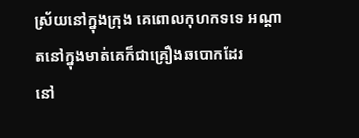ស្រ័យនៅក្នុងក្រុង គេពោលកុហកទទេ អណ្ដាតនៅក្នុងមាត់គេក៏ជាគ្រឿងឆបោកដែរ
នៅ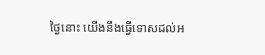ថ្ងៃនោះ យើងនឹងធ្វើទោសដល់អ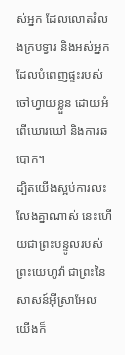ស់អ្នក ដែលលោតរំលងក្របទ្វារ និងអស់អ្នកដែលបំពេញផ្ទះរបស់ចៅហ្វាយខ្លួន ដោយអំពើឃោរឃៅ និងការឆបោក។
ដ្បិតយើងស្អប់ការលះលែងគ្នាណាស់ នេះហើយជាព្រះបន្ទូលរបស់ព្រះយេហូវ៉ា ជាព្រះនៃសាសន៍អ៊ីស្រាអែល យើងក៏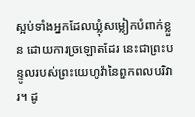ស្អប់ទាំងអ្នកដែលឃ្លុំសម្លៀកបំពាក់ខ្លួន ដោយការច្រឡោតដែរ នេះជាព្រះបន្ទូលរបស់ព្រះយេហូវ៉ានៃពួកពលបរិវារ។ ដូ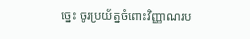ច្នេះ ចូរប្រយ័ត្នចំពោះវិញ្ញាណរប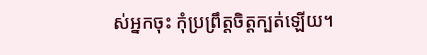ស់អ្នកចុះ កុំប្រព្រឹត្តចិត្តក្បត់ឡើយ។